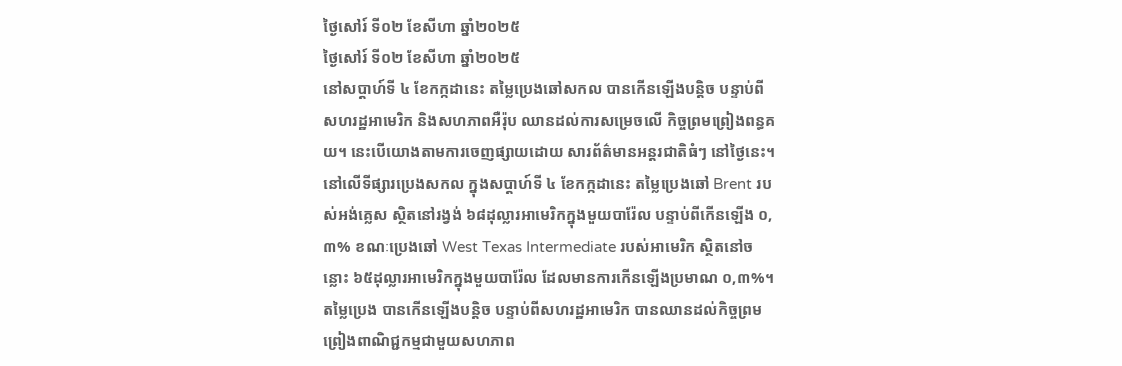ថ្ងៃសៅរ៍ ទី០២ ខែសីហា ឆ្នាំ២០២៥
ថ្ងៃសៅរ៍ ទី០២ ខែសីហា ឆ្នាំ២០២៥
នៅសប្តាហ៍ទី ៤ ខែកក្កដានេះ តម្លៃប្រេងឆៅសកល បានកើនឡើងបន្តិច បន្ទាប់ពី សហរដ្ឋអាមេរិក និងសហភាពអឺរ៉ុប ឈានដល់ការសម្រេចលើ កិច្ចព្រមព្រៀងពន្ធគយ។ នេះបើយោងតាមការចេញផ្សាយដោយ សារព័ត៌មានអន្តរជាតិធំៗ នៅថ្ងៃនេះ។
នៅលើទីផ្សារប្រេងសកល ក្នុងសប្តាហ៍ទី ៤ ខែកក្កដានេះ តម្លៃប្រេងឆៅ Brent របស់អង់គ្លេស ស្ថិតនៅរង្វង់ ៦៨ដុល្លារអាមេរិកក្នុងមួយបារ៉ែល បន្ទាប់ពីកើនឡើង ០,៣% ខណៈប្រេងឆៅ West Texas Intermediate របស់អាមេរិក ស្ថិតនៅចន្លោះ ៦៥ដុល្លារអាមេរិកក្នុងមួយបារ៉ែល ដែលមានការកើនឡើងប្រមាណ ០,៣%។
តម្លៃប្រេង បានកើនឡើងបន្តិច បន្ទាប់ពីសហរដ្ឋអាមេរិក បានឈានដល់កិច្ចព្រមព្រៀងពាណិជ្ជកម្មជាមួយសហភាព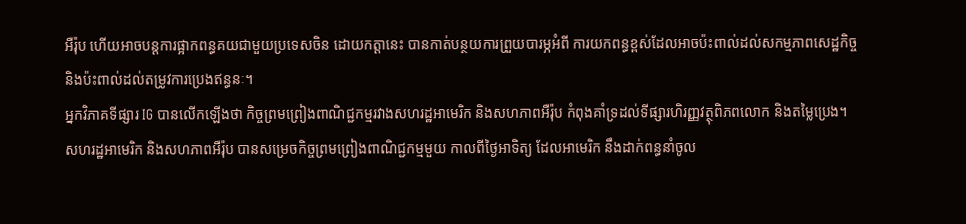អឺរ៉ុប ហើយអាចបន្តការផ្អាកពន្ធគយជាមួយប្រទេសចិន ដោយកត្តានេះ បានកាត់បន្ថយការព្រួយបារម្ភអំពី ការយកពន្ធខ្ពស់ដែលអាចប៉ះពាល់ដល់សកម្មភាពសេដ្ឋកិច្ច និងប៉ះពាល់ដល់តម្រូវការប្រេងឥន្ធនៈ។
អ្នកវិភាគទីផ្សារ IG បានលើកឡើងថា កិច្ចព្រមព្រៀងពាណិជ្ជកម្មរវាងសហរដ្ឋអាមេរិក និងសហភាពអឺរ៉ុប កំពុងគាំទ្រដល់ទីផ្សារហិរញ្ញវត្ថុពិភពលោក និងតម្លៃប្រេង។
សហរដ្ឋអាមេរិក និងសហភាពអឺរ៉ុប បានសម្រេចកិច្ចព្រមព្រៀងពាណិជ្ជកម្មមួយ កាលពីថ្ងៃអាទិត្យ ដែលអាមេរិក នឹងដាក់ពន្ធនាំចូល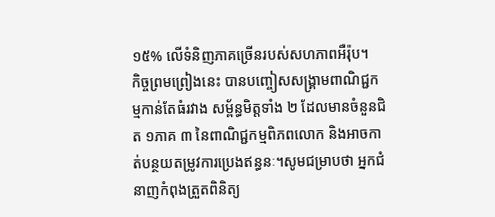១៥% លើទំនិញភាគច្រើនរបស់សហភាពអឺរ៉ុប។
កិច្ចព្រមព្រៀងនេះ បានបញ្ចៀសសង្គ្រាមពាណិជ្ជកម្មកាន់តែធំរវាង សម្ព័ន្ធមិត្តទាំង ២ ដែលមានចំនួនជិត ១ភាគ ៣ នៃពាណិជ្ជកម្មពិភពលោក និងអាចកាត់បន្ថយតម្រូវការប្រេងឥន្ធនៈ។សូមជម្រាបថា អ្នកជំនាញកំពុងត្រួតពិនិត្យ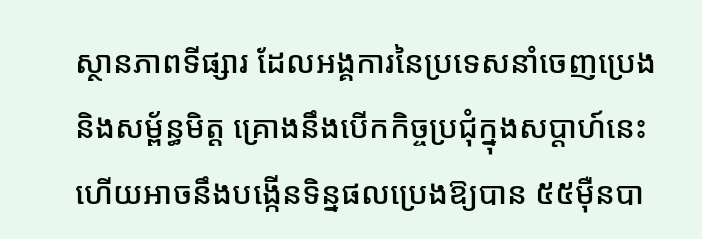ស្ថានភាពទីផ្សារ ដែលអង្គការនៃប្រទេសនាំចេញប្រេង និងសម្ព័ន្ធមិត្ត គ្រោងនឹងបើកកិច្ចប្រជុំក្នុងសប្តាហ៍នេះ ហើយអាចនឹងបង្កើនទិន្នផលប្រេងឱ្យបាន ៥៥ម៉ឺនបា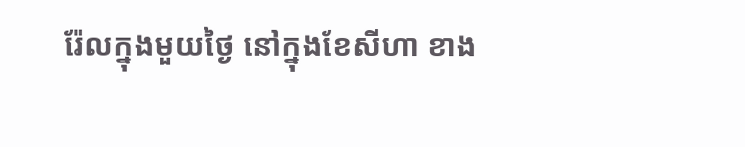រ៉ែលក្នុងមួយថ្ងៃ នៅក្នុងខែសីហា ខាង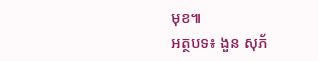មុខ៕
អត្ថបទ៖ ងួន សុភ័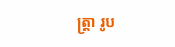ត្រ្តា រូប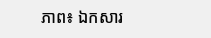ភាព៖ ឯកសារ